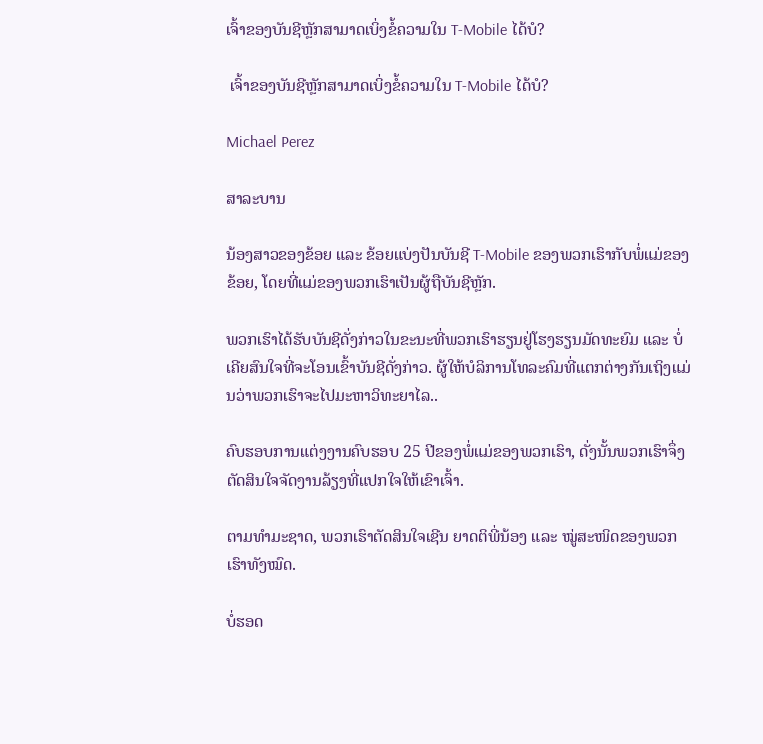ເຈົ້າຂອງບັນຊີຫຼັກສາມາດເບິ່ງຂໍ້ຄວາມໃນ T-Mobile ໄດ້ບໍ?

 ເຈົ້າຂອງບັນຊີຫຼັກສາມາດເບິ່ງຂໍ້ຄວາມໃນ T-Mobile ໄດ້ບໍ?

Michael Perez

ສາລະບານ

ນ້ອງສາວຂອງຂ້ອຍ ແລະ ຂ້ອຍແບ່ງປັນບັນຊີ T-Mobile ຂອງພວກເຮົາກັບພໍ່ແມ່ຂອງຂ້ອຍ, ໂດຍທີ່ແມ່ຂອງພວກເຮົາເປັນຜູ້ຖືບັນຊີຫຼັກ.

ພວກເຮົາໄດ້ຮັບບັນຊີດັ່ງກ່າວໃນຂະນະທີ່ພວກເຮົາຮຽນຢູ່ໂຮງຮຽນມັດທະຍົມ ແລະ ບໍ່ເຄີຍສົນໃຈທີ່ຈະໂອນເຂົ້າບັນຊີດັ່ງກ່າວ. ຜູ້ໃຫ້ບໍລິການໂທລະຄົມທີ່ແຕກຕ່າງກັນເຖິງແມ່ນວ່າພວກເຮົາຈະໄປມະຫາວິທະຍາໄລ..

ຄົບຮອບການແຕ່ງງານຄົບຮອບ 25 ປີຂອງພໍ່ແມ່ຂອງພວກເຮົາ, ດັ່ງນັ້ນພວກເຮົາຈຶ່ງຕັດສິນໃຈຈັດງານລ້ຽງທີ່ແປກໃຈໃຫ້ເຂົາເຈົ້າ.

ຕາມທໍາມະຊາດ, ພວກເຮົາຕັດສິນໃຈເຊີນ ຍາດຕິພີ່ນ້ອງ ແລະ ໝູ່ສະໜິດຂອງພວກເຮົາທັງໝົດ.

ບໍ່ຮອດ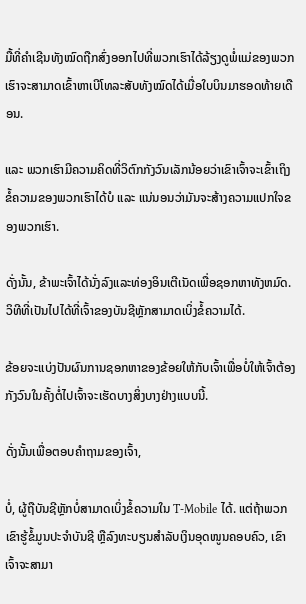ມື້ທີ່ຄຳເຊີນທັງໝົດຖືກສົ່ງອອກໄປທີ່ພວກເຮົາໄດ້ລ້ຽງດູພໍ່ແມ່ຂອງພວກເຮົາຈະສາມາດເຂົ້າຫາເບີໂທລະສັບທັງໝົດໄດ້ເມື່ອໃບບິນມາຮອດທ້າຍເດືອນ.

ແລະ ພວກເຮົາມີຄວາມຄິດທີ່ວິຕົກກັງວົນເລັກນ້ອຍວ່າເຂົາເຈົ້າຈະເຂົ້າເຖິງຂໍ້ຄວາມຂອງພວກເຮົາໄດ້ບໍ ແລະ ແນ່ນອນວ່າມັນຈະສ້າງຄວາມແປກໃຈຂອງພວກເຮົາ.

ດັ່ງນັ້ນ, ຂ້າພະເຈົ້າໄດ້ນັ່ງລົງແລະທ່ອງອິນເຕີເນັດເພື່ອຊອກຫາທັງຫມົດ. ວິທີທີ່ເປັນໄປໄດ້ທີ່ເຈົ້າຂອງບັນຊີຫຼັກສາມາດເບິ່ງຂໍ້ຄວາມໄດ້.

ຂ້ອຍຈະແບ່ງປັນຜົນການຊອກຫາຂອງຂ້ອຍໃຫ້ກັບເຈົ້າເພື່ອບໍ່ໃຫ້ເຈົ້າຕ້ອງກັງວົນໃນຄັ້ງຕໍ່ໄປເຈົ້າຈະເຮັດບາງສິ່ງບາງຢ່າງແບບນີ້.

ດັ່ງນັ້ນເພື່ອຕອບຄຳຖາມຂອງເຈົ້າ,

ບໍ່, ຜູ້ຖືບັນຊີຫຼັກບໍ່ສາມາດເບິ່ງຂໍ້ຄວາມໃນ T-Mobile ໄດ້. ແຕ່ຖ້າພວກເຂົາຮູ້ຂໍ້ມູນປະຈໍາບັນຊີ ຫຼືລົງທະບຽນສໍາລັບເງິນອຸດໜູນຄອບຄົວ, ເຂົາເຈົ້າຈະສາມາ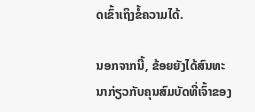ດເຂົ້າເຖິງຂໍ້ຄວາມໄດ້.

ນອກຈາກນີ້, ຂ້ອຍຍັງໄດ້ສົນທະນາກ່ຽວກັບຄຸນສົມບັດທີ່ເຈົ້າຂອງ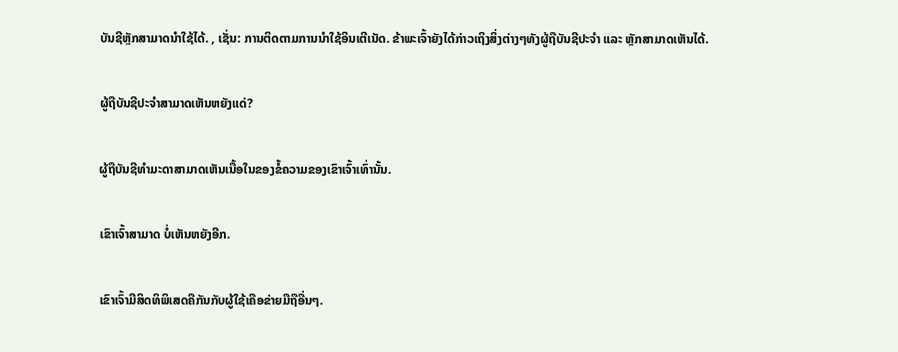ບັນຊີຫຼັກສາມາດນຳໃຊ້ໄດ້. , ເຊັ່ນ: ການຕິດຕາມການນໍາໃຊ້ອິນເຕີເນັດ. ຂ້າພະເຈົ້າຍັງໄດ້ກ່າວເຖິງສິ່ງຕ່າງໆທັງຜູ້ຖືບັນຊີປະຈຳ ແລະ ຫຼັກສາມາດເຫັນໄດ້.

ຜູ້ຖືບັນຊີປະຈຳສາມາດເຫັນຫຍັງແດ່?

ຜູ້ຖືບັນຊີທຳມະດາສາມາດເຫັນເນື້ອໃນຂອງຂໍ້ຄວາມຂອງເຂົາເຈົ້າເທົ່ານັ້ນ.

ເຂົາເຈົ້າສາມາດ ບໍ່ເຫັນຫຍັງອີກ.

ເຂົາເຈົ້າມີສິດທິພິເສດຄືກັນກັບຜູ້ໃຊ້ເຄືອຂ່າຍມືຖືອື່ນໆ.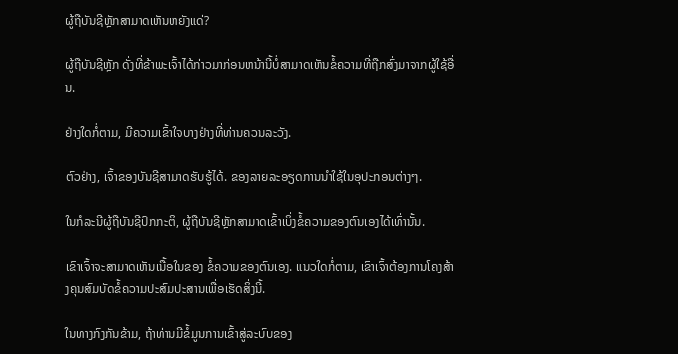ຜູ້ຖືບັນຊີຫຼັກສາມາດເຫັນຫຍັງແດ່?

ຜູ້ຖືບັນຊີຫຼັກ ດັ່ງທີ່ຂ້າພະເຈົ້າໄດ້ກ່າວມາກ່ອນຫນ້ານີ້ບໍ່ສາມາດເຫັນຂໍ້ຄວາມທີ່ຖືກສົ່ງມາຈາກຜູ້ໃຊ້ອື່ນ.

ຢ່າງໃດກໍ່ຕາມ, ມີຄວາມເຂົ້າໃຈບາງຢ່າງທີ່ທ່ານຄວນລະວັງ.

ຕົວຢ່າງ, ເຈົ້າຂອງບັນຊີສາມາດຮັບຮູ້ໄດ້. ຂອງລາຍລະອຽດການນຳໃຊ້ໃນອຸປະກອນຕ່າງໆ.

ໃນກໍລະນີຜູ້ຖືບັນຊີປົກກະຕິ, ຜູ້ຖືບັນຊີຫຼັກສາມາດເຂົ້າເບິ່ງຂໍ້ຄວາມຂອງຕົນເອງໄດ້ເທົ່ານັ້ນ.

ເຂົາເຈົ້າຈະສາມາດເຫັນເນື້ອໃນຂອງ ຂໍ້ຄວາມຂອງຕົນເອງ. ແນວໃດກໍ່ຕາມ, ເຂົາເຈົ້າຕ້ອງການໂຄງສ້າງຄຸນສົມບັດຂໍ້ຄວາມປະສົມປະສານເພື່ອເຮັດສິ່ງນີ້.

ໃນທາງກົງກັນຂ້າມ, ຖ້າທ່ານມີຂໍ້ມູນການເຂົ້າສູ່ລະບົບຂອງ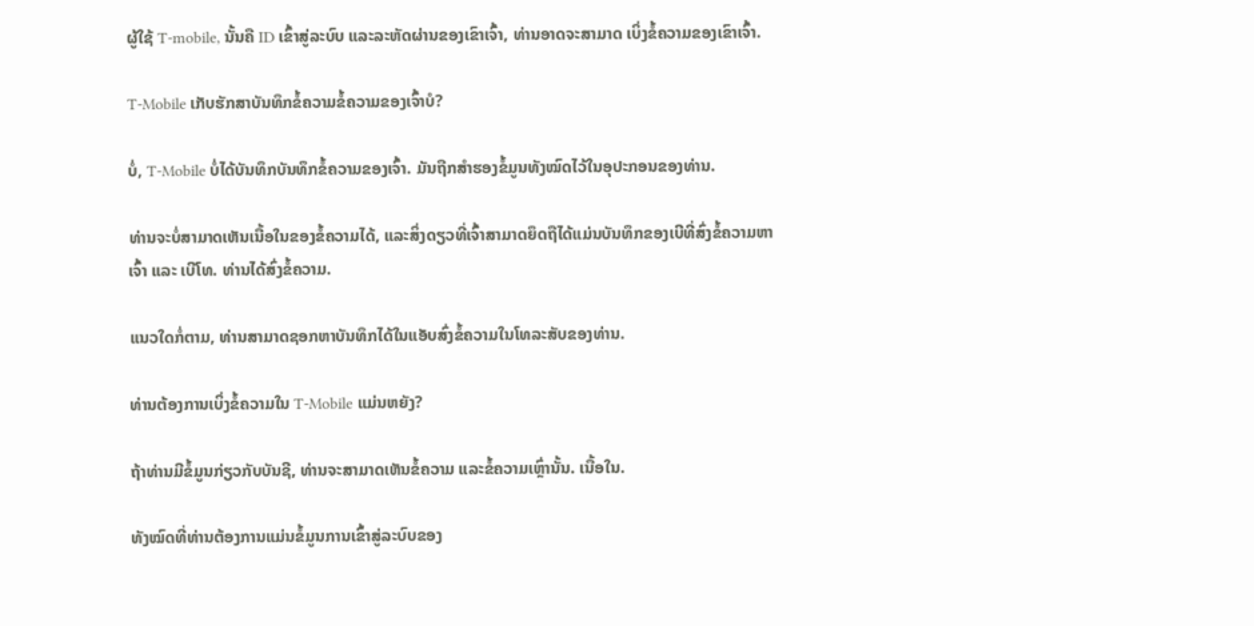ຜູ້ໃຊ້ T-mobile, ນັ້ນຄື ID ເຂົ້າສູ່ລະບົບ ແລະລະຫັດຜ່ານຂອງເຂົາເຈົ້າ, ທ່ານອາດຈະສາມາດ ເບິ່ງຂໍ້ຄວາມຂອງເຂົາເຈົ້າ.

T-Mobile ເກັບຮັກສາບັນທຶກຂໍ້ຄວາມຂໍ້ຄວາມຂອງເຈົ້າບໍ?

ບໍ່, T-Mobile ບໍ່ໄດ້ບັນທຶກບັນທຶກຂໍ້ຄວາມຂອງເຈົ້າ. ມັນຖືກສຳຮອງຂໍ້ມູນທັງໝົດໄວ້ໃນອຸປະກອນຂອງທ່ານ.

ທ່ານຈະບໍ່ສາມາດເຫັນເນື້ອໃນຂອງຂໍ້ຄວາມໄດ້, ແລະສິ່ງດຽວທີ່ເຈົ້າສາມາດຍຶດຖືໄດ້ແມ່ນບັນທຶກຂອງເບີທີ່ສົ່ງຂໍ້ຄວາມຫາເຈົ້າ ແລະ ເບີໂທ. ທ່ານໄດ້ສົ່ງຂໍ້ຄວາມ.

ແນວໃດກໍ່ຕາມ, ທ່ານສາມາດຊອກຫາບັນທຶກໄດ້ໃນແອັບສົ່ງຂໍ້ຄວາມໃນໂທລະສັບຂອງທ່ານ.

ທ່ານຕ້ອງການເບິ່ງຂໍ້ຄວາມໃນ T-Mobile ແມ່ນຫຍັງ?

ຖ້າທ່ານມີຂໍ້ມູນກ່ຽວກັບບັນຊີ, ທ່ານຈະສາມາດເຫັນຂໍ້ຄວາມ ແລະຂໍ້ຄວາມເຫຼົ່ານັ້ນ. ເນື້ອໃນ.

ທັງໝົດທີ່ທ່ານຕ້ອງການແມ່ນຂໍ້ມູນການເຂົ້າສູ່ລະບົບຂອງ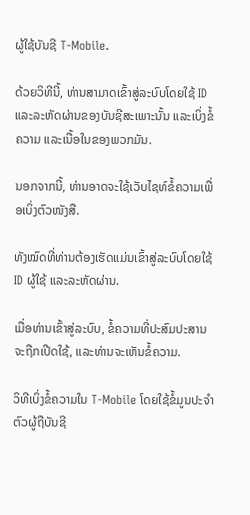ຜູ້ໃຊ້ບັນຊີ T-Mobile.

ດ້ວຍວິທີນີ້, ທ່ານສາມາດເຂົ້າສູ່ລະບົບໂດຍໃຊ້ ID ແລະລະຫັດຜ່ານຂອງບັນຊີສະເພາະນັ້ນ ແລະເບິ່ງຂໍ້ຄວາມ ແລະເນື້ອໃນຂອງພວກມັນ.

ນອກຈາກນີ້, ທ່ານອາດຈະໃຊ້ເວັບໄຊທ໌ຂໍ້ຄວາມເພື່ອເບິ່ງຕົວໜັງສື.

ທັງໝົດທີ່ທ່ານຕ້ອງເຮັດແມ່ນເຂົ້າສູ່ລະບົບໂດຍໃຊ້ ID ຜູ້ໃຊ້ ແລະລະຫັດຜ່ານ.

ເມື່ອທ່ານເຂົ້າສູ່ລະບົບ, ຂໍ້ຄວາມທີ່ປະສົມປະສານຈະຖືກເປີດໃຊ້, ແລະທ່ານຈະເຫັນຂໍ້ຄວາມ.

ວິທີເບິ່ງຂໍ້ຄວາມໃນ T-Mobile ໂດຍໃຊ້ຂໍ້ມູນປະຈໍາຕົວຜູ້ຖືບັນຊີ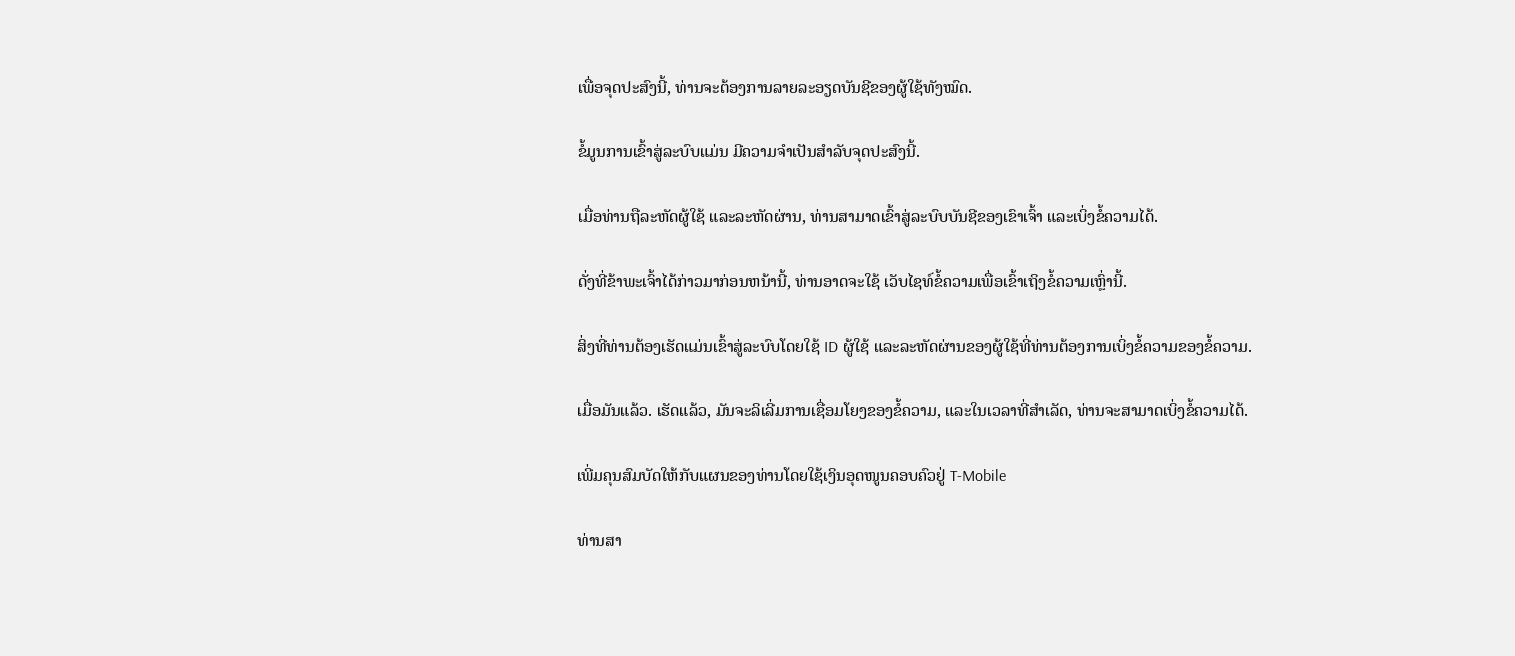ເພື່ອຈຸດປະສົງນີ້, ທ່ານຈະຕ້ອງການລາຍລະອຽດບັນຊີຂອງຜູ້ໃຊ້ທັງໝົດ.

ຂໍ້ມູນການເຂົ້າສູ່ລະບົບແມ່ນ ມີຄວາມຈໍາເປັນສໍາລັບຈຸດປະສົງນີ້.

ເມື່ອທ່ານຖືລະຫັດຜູ້ໃຊ້ ແລະລະຫັດຜ່ານ, ທ່ານສາມາດເຂົ້າສູ່ລະບົບບັນຊີຂອງເຂົາເຈົ້າ ແລະເບິ່ງຂໍ້ຄວາມໄດ້.

ດັ່ງທີ່ຂ້າພະເຈົ້າໄດ້ກ່າວມາກ່ອນຫນ້ານີ້, ທ່ານອາດຈະໃຊ້ ເວັບໄຊທ໌ຂໍ້ຄວາມເພື່ອເຂົ້າເຖິງຂໍ້ຄວາມເຫຼົ່ານີ້.

ສິ່ງທີ່ທ່ານຕ້ອງເຮັດແມ່ນເຂົ້າສູ່ລະບົບໂດຍໃຊ້ ID ຜູ້ໃຊ້ ແລະລະຫັດຜ່ານຂອງຜູ້ໃຊ້ທີ່ທ່ານຕ້ອງການເບິ່ງຂໍ້ຄວາມຂອງຂໍ້ຄວາມ.

ເມື່ອມັນແລ້ວ. ເຮັດແລ້ວ, ມັນຈະລິເລີ່ມການເຊື່ອມໂຍງຂອງຂໍ້ຄວາມ, ແລະໃນເວລາທີ່ສໍາເລັດ, ທ່ານຈະສາມາດເບິ່ງຂໍ້ຄວາມໄດ້.

ເພີ່ມຄຸນສົມບັດໃຫ້ກັບແຜນຂອງທ່ານໂດຍໃຊ້ເງິນອຸດໜູນຄອບຄົວຢູ່ T-Mobile

ທ່ານສາ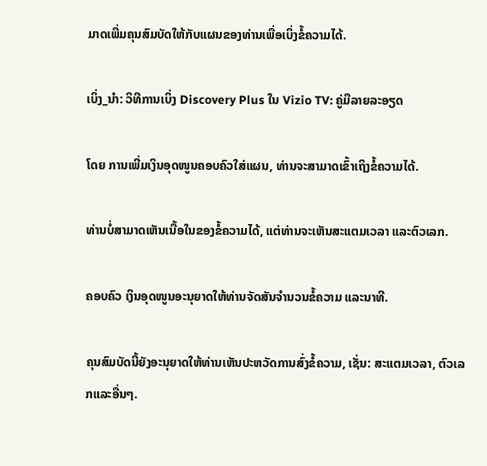ມາດເພີ່ມຄຸນສົມບັດໃຫ້ກັບແຜນຂອງທ່ານເພື່ອເບິ່ງຂໍ້ຄວາມໄດ້.

ເບິ່ງ_ນຳ: ວິທີການເບິ່ງ Discovery Plus ໃນ Vizio TV: ຄູ່ມືລາຍລະອຽດ

ໂດຍ ການເພີ່ມເງິນອຸດໜູນຄອບຄົວໃສ່ແຜນ, ທ່ານຈະສາມາດເຂົ້າເຖິງຂໍ້ຄວາມໄດ້.

ທ່ານບໍ່ສາມາດເຫັນເນື້ອໃນຂອງຂໍ້ຄວາມໄດ້, ແຕ່ທ່ານຈະເຫັນສະແຕມເວລາ ແລະຕົວເລກ.

ຄອບຄົວ ເງິນອຸດໜູນອະນຸຍາດໃຫ້ທ່ານຈັດສັນຈໍານວນຂໍ້ຄວາມ ແລະນາທີ.

ຄຸນສົມບັດນີ້ຍັງອະນຸຍາດໃຫ້ທ່ານເຫັນປະຫວັດການສົ່ງຂໍ້ຄວາມ, ເຊັ່ນ: ສະແຕມເວລາ, ຕົວເລກແລະອື່ນໆ.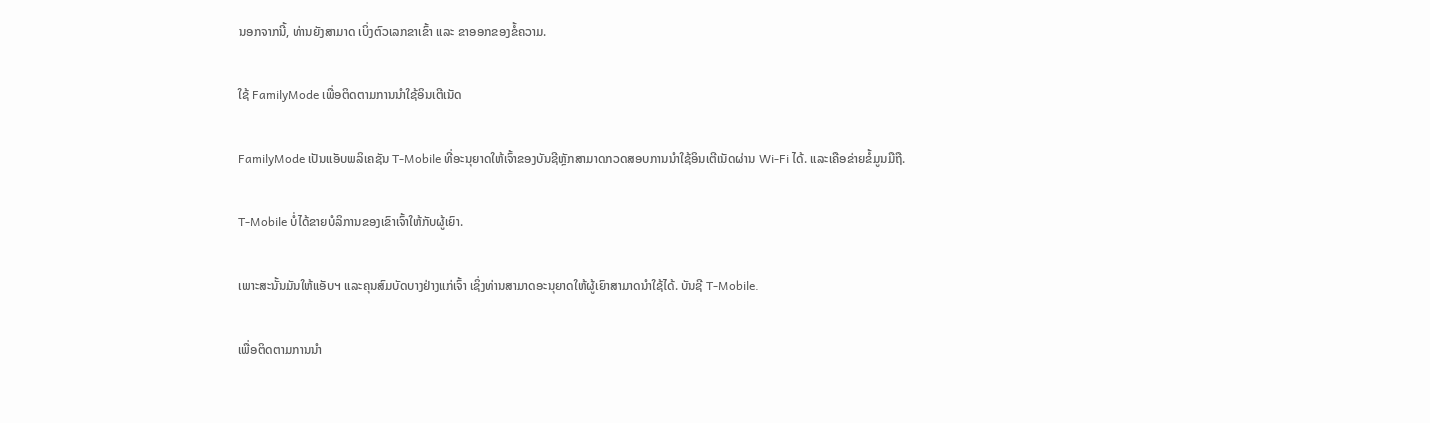ນອກຈາກນີ້, ທ່ານຍັງສາມາດ ເບິ່ງຕົວເລກຂາເຂົ້າ ແລະ ຂາອອກຂອງຂໍ້ຄວາມ.

ໃຊ້ FamilyMode ເພື່ອຕິດຕາມການນຳໃຊ້ອິນເຕີເນັດ

FamilyMode ເປັນແອັບພລິເຄຊັນ T-Mobile ທີ່ອະນຸຍາດໃຫ້ເຈົ້າຂອງບັນຊີຫຼັກສາມາດກວດສອບການນຳໃຊ້ອິນເຕີເນັດຜ່ານ Wi-Fi ໄດ້. ແລະເຄືອຂ່າຍຂໍ້ມູນມືຖື.

T-Mobile ບໍ່ໄດ້ຂາຍບໍລິການຂອງເຂົາເຈົ້າໃຫ້ກັບຜູ້ເຍົາ.

ເພາະສະນັ້ນມັນໃຫ້ແອັບຯ ແລະຄຸນສົມບັດບາງຢ່າງແກ່ເຈົ້າ ເຊິ່ງທ່ານສາມາດອະນຸຍາດໃຫ້ຜູ້ເຍົາສາມາດນຳໃຊ້ໄດ້. ບັນຊີ T-Mobile.

ເພື່ອຕິດຕາມການນຳ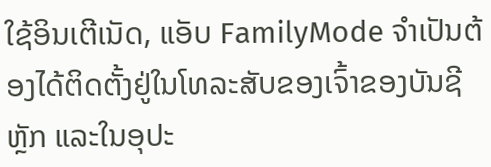ໃຊ້ອິນເຕີເນັດ, ແອັບ FamilyMode ຈໍາເປັນຕ້ອງໄດ້ຕິດຕັ້ງຢູ່ໃນໂທລະສັບຂອງເຈົ້າຂອງບັນຊີຫຼັກ ແລະໃນອຸປະ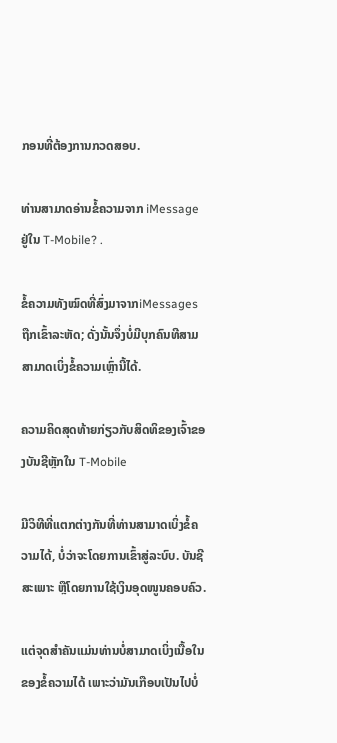ກອນທີ່ຕ້ອງການກວດສອບ.

ທ່ານສາມາດອ່ານຂໍ້ຄວາມຈາກ iMessage ຢູ່ໃນ T-Mobile? .

ຂໍ້ຄວາມທັງໝົດທີ່ສົ່ງມາຈາກiMessages ຖືກເຂົ້າລະຫັດ; ດັ່ງນັ້ນຈຶ່ງບໍ່ມີບຸກຄົນທີສາມສາມາດເບິ່ງຂໍ້ຄວາມເຫຼົ່ານີ້ໄດ້.

ຄວາມຄິດສຸດທ້າຍກ່ຽວກັບສິດທິຂອງເຈົ້າຂອງບັນຊີຫຼັກໃນ T-Mobile

ມີວິທີທີ່ແຕກຕ່າງກັນທີ່ທ່ານສາມາດເບິ່ງຂໍ້ຄວາມໄດ້, ບໍ່ວ່າຈະໂດຍການເຂົ້າສູ່ລະບົບ. ບັນຊີສະເພາະ ຫຼືໂດຍການໃຊ້ເງິນອຸດໜູນຄອບຄົວ.

ແຕ່ຈຸດສຳຄັນແມ່ນທ່ານບໍ່ສາມາດເບິ່ງເນື້ອໃນຂອງຂໍ້ຄວາມໄດ້ ເພາະວ່າມັນເກືອບເປັນໄປບໍ່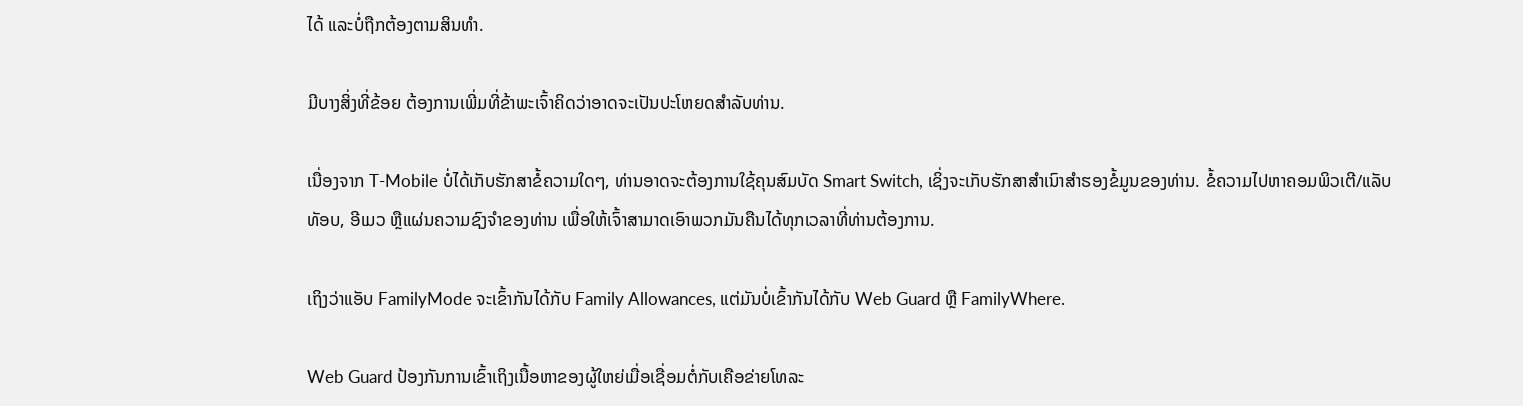ໄດ້ ແລະບໍ່ຖືກຕ້ອງຕາມສິນທຳ.

ມີບາງສິ່ງທີ່ຂ້ອຍ ຕ້ອງການເພີ່ມທີ່ຂ້າພະເຈົ້າຄິດວ່າອາດຈະເປັນປະໂຫຍດສໍາລັບທ່ານ.

ເນື່ອງຈາກ T-Mobile ບໍ່ໄດ້ເກັບຮັກສາຂໍ້ຄວາມໃດໆ, ທ່ານອາດຈະຕ້ອງການໃຊ້ຄຸນສົມບັດ Smart Switch, ເຊິ່ງຈະເກັບຮັກສາສໍາເນົາສໍາຮອງຂໍ້ມູນຂອງທ່ານ. ຂໍ້ຄວາມໄປຫາຄອມພິວເຕີ/ແລັບທັອບ, ອີເມວ ຫຼືແຜ່ນຄວາມຊົງຈຳຂອງທ່ານ ເພື່ອໃຫ້ເຈົ້າສາມາດເອົາພວກມັນຄືນໄດ້ທຸກເວລາທີ່ທ່ານຕ້ອງການ.

ເຖິງວ່າແອັບ FamilyMode ຈະເຂົ້າກັນໄດ້ກັບ Family Allowances, ແຕ່ມັນບໍ່ເຂົ້າກັນໄດ້ກັບ Web Guard ຫຼື FamilyWhere.

Web Guard ປ້ອງກັນການເຂົ້າເຖິງເນື້ອຫາຂອງຜູ້ໃຫຍ່ເມື່ອເຊື່ອມຕໍ່ກັບເຄືອຂ່າຍໂທລະ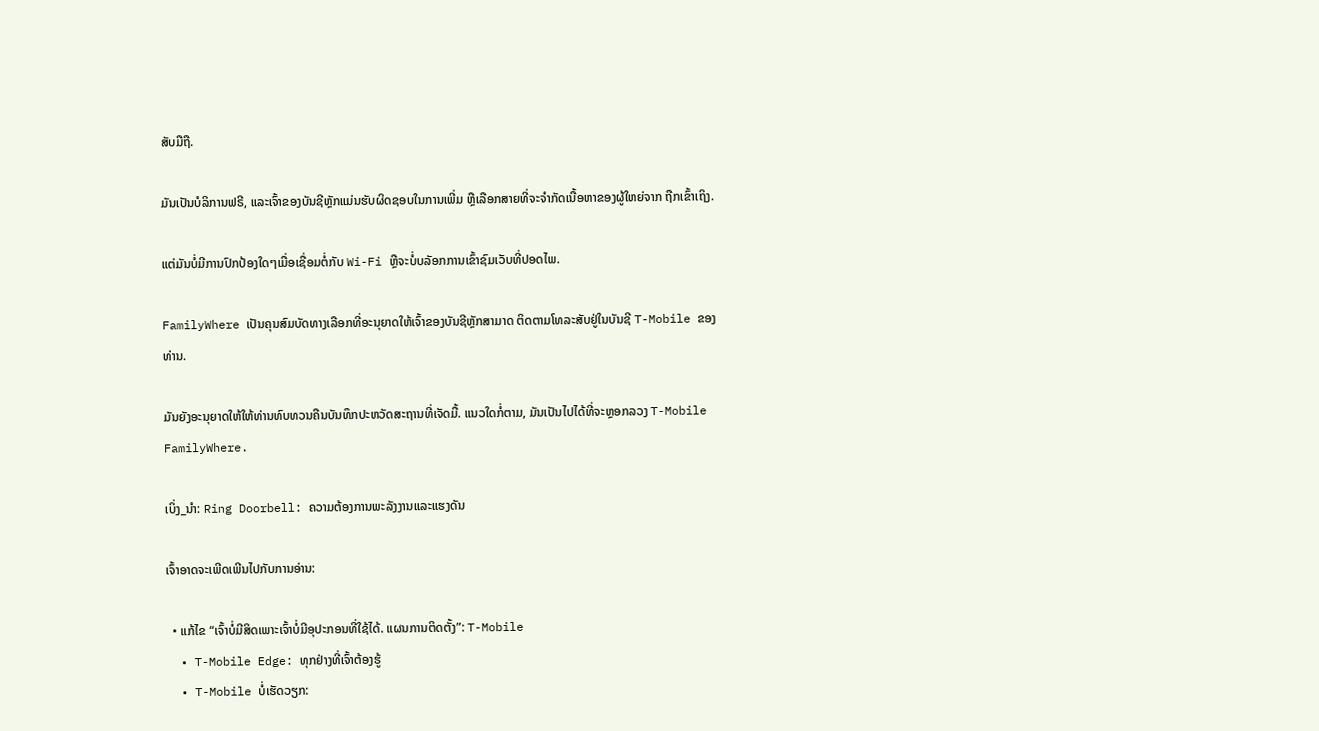ສັບມືຖື.

ມັນເປັນບໍລິການຟຣີ, ແລະເຈົ້າຂອງບັນຊີຫຼັກແມ່ນຮັບຜິດຊອບໃນການເພີ່ມ ຫຼືເລືອກສາຍທີ່ຈະຈໍາກັດເນື້ອຫາຂອງຜູ້ໃຫຍ່ຈາກ ຖືກເຂົ້າເຖິງ.

ແຕ່ມັນບໍ່ມີການປົກປ້ອງໃດໆເມື່ອເຊື່ອມຕໍ່ກັບ Wi-Fi ຫຼືຈະບໍ່ບລັອກການເຂົ້າຊົມເວັບທີ່ປອດໄພ.

FamilyWhere ເປັນຄຸນສົມບັດທາງເລືອກທີ່ອະນຸຍາດໃຫ້ເຈົ້າຂອງບັນຊີຫຼັກສາມາດ ຕິດຕາມໂທລະສັບຢູ່ໃນບັນຊີ T-Mobile ຂອງທ່ານ.

ມັນຍັງອະນຸຍາດໃຫ້ໃຫ້ທ່ານທົບທວນຄືນບັນທຶກປະຫວັດສະຖານທີ່ເຈັດມື້. ແນວໃດກໍ່ຕາມ, ມັນເປັນໄປໄດ້ທີ່ຈະຫຼອກລວງ T-Mobile FamilyWhere.

ເບິ່ງ_ນຳ: Ring Doorbell: ຄວາມຕ້ອງການພະລັງງານແລະແຮງດັນ

ເຈົ້າອາດຈະເພີດເພີນໄປກັບການອ່ານ:

  • ແກ້ໄຂ “ເຈົ້າບໍ່ມີສິດເພາະເຈົ້າບໍ່ມີອຸປະກອນທີ່ໃຊ້ໄດ້. ແຜນການຕິດຕັ້ງ”: T-Mobile
  • T-Mobile Edge: ທຸກຢ່າງທີ່ເຈົ້າຕ້ອງຮູ້
  • T-Mobile ບໍ່ເຮັດວຽກ: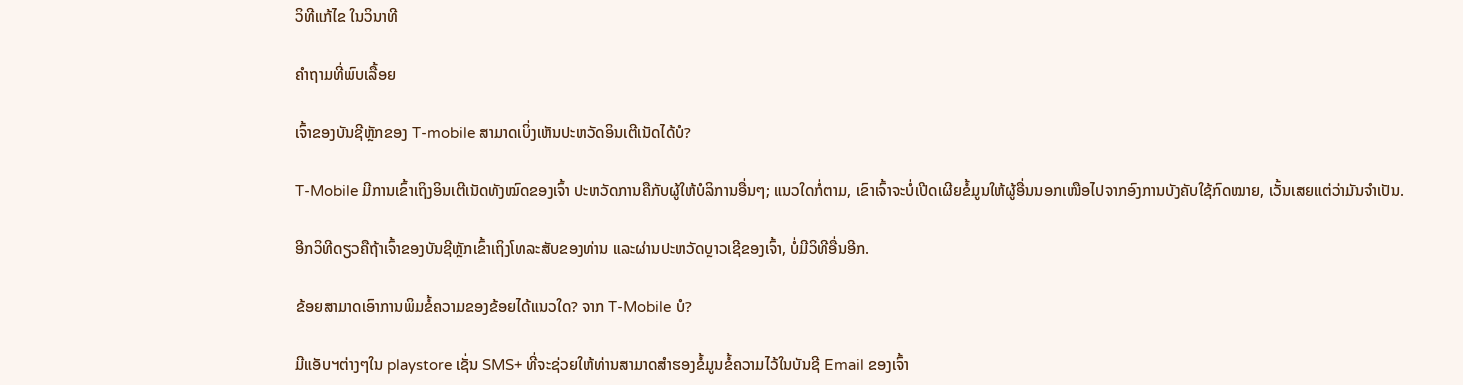ວິທີແກ້ໄຂ ໃນວິນາທີ

ຄຳຖາມທີ່ພົບເລື້ອຍ

ເຈົ້າຂອງບັນຊີຫຼັກຂອງ T-mobile ສາມາດເບິ່ງເຫັນປະຫວັດອິນເຕີເນັດໄດ້ບໍ?

T-Mobile ມີການເຂົ້າເຖິງອິນເຕີເນັດທັງໝົດຂອງເຈົ້າ ປະຫວັດການຄືກັບຜູ້ໃຫ້ບໍລິການອື່ນໆ; ແນວໃດກໍ່ຕາມ, ເຂົາເຈົ້າຈະບໍ່ເປີດເຜີຍຂໍ້ມູນໃຫ້ຜູ້ອື່ນນອກເໜືອໄປຈາກອົງການບັງຄັບໃຊ້ກົດໝາຍ, ເວັ້ນເສຍແຕ່ວ່າມັນຈຳເປັນ.

ອີກວິທີດຽວຄືຖ້າເຈົ້າຂອງບັນຊີຫຼັກເຂົ້າເຖິງໂທລະສັບຂອງທ່ານ ແລະຜ່ານປະຫວັດບຼາວເຊີຂອງເຈົ້າ, ບໍ່ມີວິທີອື່ນອີກ.

ຂ້ອຍສາມາດເອົາການພິມຂໍ້ຄວາມຂອງຂ້ອຍໄດ້ແນວໃດ? ຈາກ T-Mobile ບໍ?

ມີແອັບຯຕ່າງໆໃນ playstore ເຊັ່ນ SMS+ ທີ່ຈະຊ່ວຍໃຫ້ທ່ານສາມາດສຳຮອງຂໍ້ມູນຂໍ້ຄວາມໄວ້ໃນບັນຊີ Email ຂອງເຈົ້າ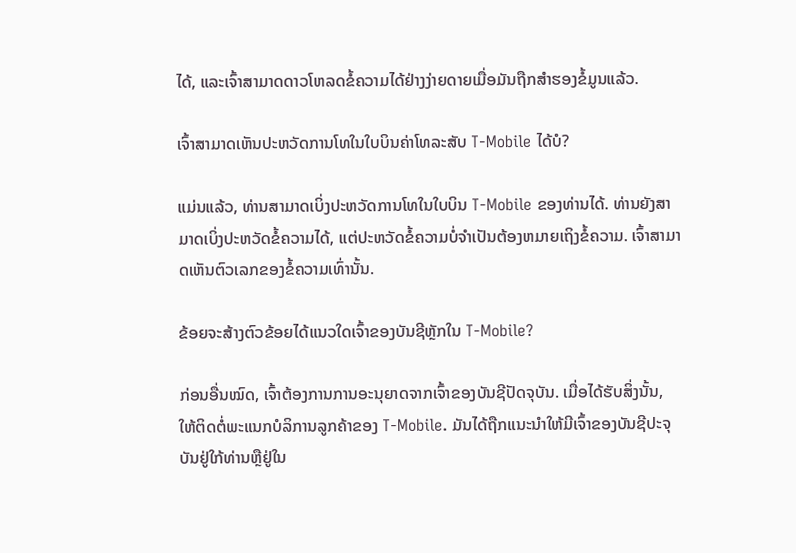ໄດ້, ແລະເຈົ້າສາມາດດາວໂຫລດຂໍ້ຄວາມໄດ້ຢ່າງງ່າຍດາຍເມື່ອມັນຖືກສຳຮອງຂໍ້ມູນແລ້ວ.

ເຈົ້າສາມາດເຫັນປະຫວັດການໂທໃນໃບບິນຄ່າໂທລະສັບ T-Mobile ໄດ້ບໍ?

ແມ່ນແລ້ວ, ທ່ານສາມາດເບິ່ງປະຫວັດການໂທໃນໃບບິນ T-Mobile ຂອງທ່ານໄດ້. ທ່ານຍັງສາມາດເບິ່ງປະຫວັດຂໍ້ຄວາມໄດ້, ແຕ່ປະຫວັດຂໍ້ຄວາມບໍ່ຈໍາເປັນຕ້ອງຫມາຍເຖິງຂໍ້ຄວາມ. ເຈົ້າສາມາດເຫັນຕົວເລກຂອງຂໍ້ຄວາມເທົ່ານັ້ນ.

ຂ້ອຍຈະສ້າງຕົວຂ້ອຍໄດ້ແນວໃດເຈົ້າຂອງບັນຊີຫຼັກໃນ T-Mobile?

ກ່ອນອື່ນໝົດ, ເຈົ້າຕ້ອງການການອະນຸຍາດຈາກເຈົ້າຂອງບັນຊີປັດຈຸບັນ. ເມື່ອໄດ້ຮັບສິ່ງນັ້ນ, ໃຫ້ຕິດຕໍ່ພະແນກບໍລິການລູກຄ້າຂອງ T-Mobile. ມັນໄດ້ຖືກແນະນໍາໃຫ້ມີເຈົ້າຂອງບັນຊີປະຈຸບັນຢູ່ໃກ້ທ່ານຫຼືຢູ່ໃນ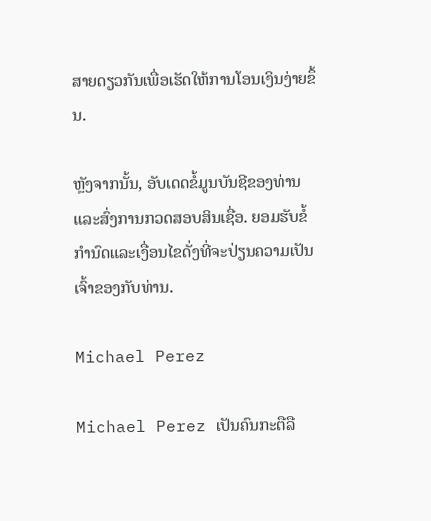ສາຍດຽວກັນເພື່ອເຮັດໃຫ້ການໂອນເງິນງ່າຍຂຶ້ນ.

ຫຼັງຈາກນັ້ນ, ອັບເດດຂໍ້ມູນບັນຊີຂອງທ່ານ ແລະສົ່ງການກວດສອບສິນເຊື່ອ. ຍອມຮັບຂໍ້ກໍານົດແລະເງື່ອນໄຂດັ່ງທີ່ຈະປ່ຽນຄວາມເປັນເຈົ້າຂອງກັບທ່ານ.

Michael Perez

Michael Perez ເປັນຄົນກະຕືລື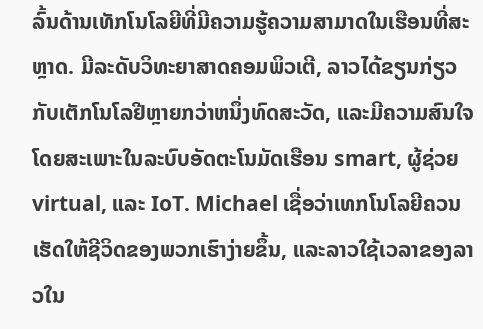ລົ້ນດ້ານເທັກໂນໂລຍີທີ່ມີຄວາມຮູ້ຄວາມສາມາດໃນເຮືອນທີ່ສະຫຼາດ. ມີລະດັບວິທະຍາສາດຄອມພິວເຕີ, ລາວໄດ້ຂຽນກ່ຽວກັບເຕັກໂນໂລຢີຫຼາຍກວ່າຫນຶ່ງທົດສະວັດ, ແລະມີຄວາມສົນໃຈໂດຍສະເພາະໃນລະບົບອັດຕະໂນມັດເຮືອນ smart, ຜູ້ຊ່ວຍ virtual, ແລະ IoT. Michael ເຊື່ອວ່າເທກໂນໂລຍີຄວນເຮັດໃຫ້ຊີວິດຂອງພວກເຮົາງ່າຍຂຶ້ນ, ແລະລາວໃຊ້ເວລາຂອງລາວໃນ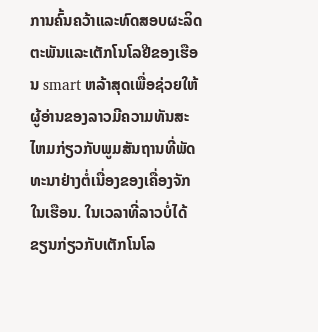ການຄົ້ນຄວ້າແລະທົດສອບຜະລິດຕະພັນແລະເຕັກໂນໂລຢີຂອງເຮືອນ smart ຫລ້າສຸດເພື່ອຊ່ວຍໃຫ້ຜູ້ອ່ານຂອງລາວມີຄວາມທັນສະໄຫມກ່ຽວກັບພູມສັນຖານທີ່ພັດທະນາຢ່າງຕໍ່ເນື່ອງຂອງເຄື່ອງຈັກໃນເຮືອນ. ໃນເວລາທີ່ລາວບໍ່ໄດ້ຂຽນກ່ຽວກັບເຕັກໂນໂລ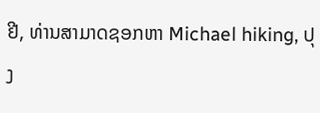ຢີ, ທ່ານສາມາດຊອກຫາ Michael hiking, ປຸງ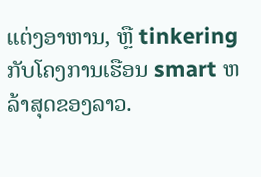ແຕ່ງອາຫານ, ຫຼື tinkering ກັບໂຄງການເຮືອນ smart ຫລ້າສຸດຂອງລາວ.